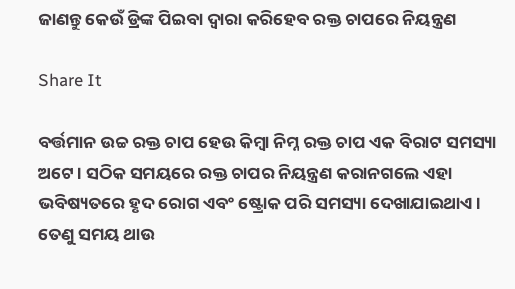ଜାଣନ୍ତୁ କେଉଁ ଡ୍ରିଙ୍କ ପିଇବା ଦ୍ୱାରା କରିହେବ ରକ୍ତ ଚାପରେ ନିୟନ୍ତ୍ରଣ

Share It

ବର୍ତ୍ତମାନ ଉଚ୍ଚ ରକ୍ତ ଚାପ ହେଉ କିମ୍ବା ନିମ୍ନ ରକ୍ତ ଚାପ ଏକ ବିରାଟ ସମସ୍ୟା ଅଟେ । ସଠିକ ସମୟରେ ରକ୍ତ ଚାପର ନିୟନ୍ତ୍ରଣ କରାନଗଲେ ଏହା ଭବିଷ୍ୟତରେ ହୃଦ ରୋଗ ଏବଂ ଷ୍ଟ୍ରୋକ ପରି ସମସ୍ୟା ଦେଖାଯାଇଥାଏ । ତେଣୁ ସମୟ ଥାଉ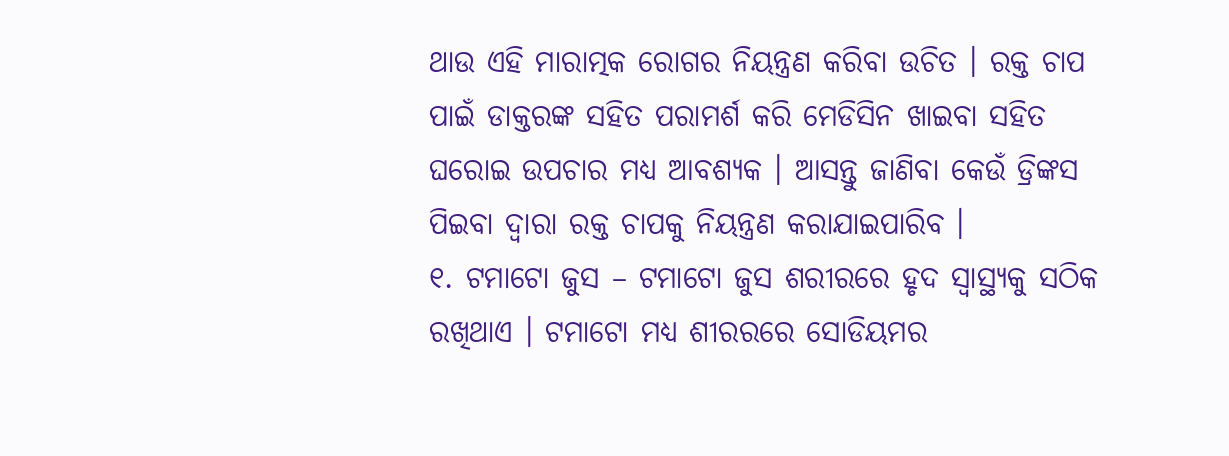ଥାଉ ଏହି ମାରାତ୍ମକ ରୋଗର ନିୟନ୍ତ୍ରଣ କରିବା ଉଚିତ । ରକ୍ତ ଚାପ ପାଇଁ ଡାକ୍ତରଙ୍କ ସହିତ ପରାମର୍ଶ କରି ମେଡିସିନ ଖାଇବା ସହିତ ଘରୋଇ ଉପଚାର ମଧ୍ୟ ଆବଶ୍ୟକ । ଆସନ୍ତୁ ଜାଣିବା କେଉଁ ଡ୍ରିଙ୍କସ ପିଇବା ଦ୍ୱାରା ରକ୍ତ ଚାପକୁ ନିୟନ୍ତ୍ରଣ କରାଯାଇପାରିବ ।
୧. ଟମାଟୋ ଜୁସ – ଟମାଟୋ ଜୁସ ଶରୀରରେ ହୃଦ ସ୍ୱାସ୍ଥ୍ୟକୁ ସଠିକ ରଖିଥାଏ । ଟମାଟୋ ମଧ୍ୟ ଶୀରରରେ ସୋଡିୟମର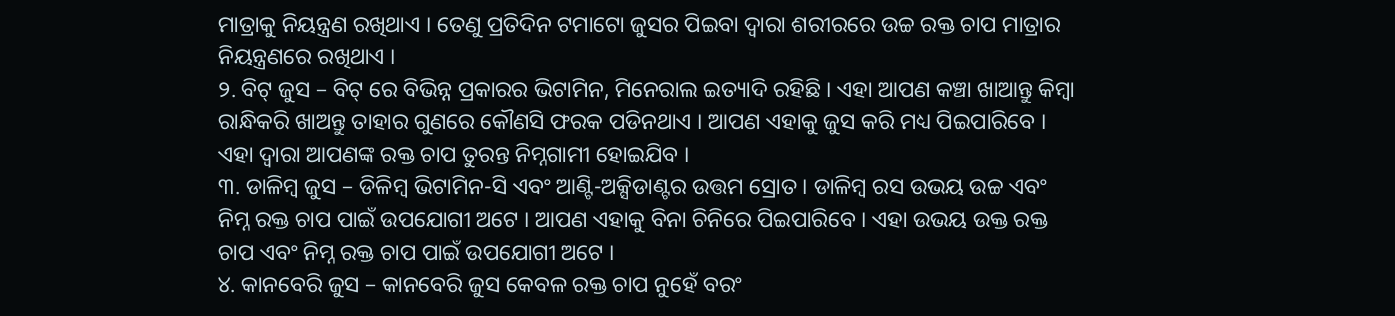ମାତ୍ରାକୁ ନିୟନ୍ତ୍ରଣ ରଖିଥାଏ । ତେଣୁ ପ୍ରତିଦିନ ଟମାଟୋ ଜୁସର ପିଇବା ଦ୍ୱାରା ଶରୀରରେ ଉଚ୍ଚ ରକ୍ତ ଚାପ ମାତ୍ରାର ନିୟନ୍ତ୍ରଣରେ ରଖିଥାଏ ।
୨. ବିଟ୍ ଜୁସ – ବିଟ୍ ରେ ବିଭିନ୍ନ ପ୍ରକାରର ଭିଟାମିନ, ମିନେରାଲ ଇତ୍ୟାଦି ରହିଛି । ଏହା ଆପଣ କଞ୍ଚା ଖାଆନ୍ତୁ କିମ୍ବା ରାନ୍ଧିକରି ଖାଅନ୍ତୁ ତାହାର ଗୁଣରେ କୌଣସି ଫରକ ପଡିନଥାଏ । ଆପଣ ଏହାକୁ ଜୁସ କରି ମଧ୍ୟ ପିଇପାରିବେ । ଏହା ଦ୍ୱାରା ଆପଣଙ୍କ ରକ୍ତ ଚାପ ତୁରନ୍ତ ନିମ୍ନଗାମୀ ହୋଇଯିବ ।
୩. ଡାଳିମ୍ବ ଜୁସ – ଡିଳିମ୍ବ ଭିଟାମିନ-ସି ଏବଂ ଆଣ୍ଟି-ଅକ୍ସିଡାଣ୍ଟର ଉତ୍ତମ ସ୍ରୋତ । ଡାଳିମ୍ବ ରସ ଉଭୟ ଉଚ୍ଚ ଏବଂ ନିମ୍ନ ରକ୍ତ ଚାପ ପାଇଁ ଉପଯୋଗୀ ଅଟେ । ଆପଣ ଏହାକୁ ବିନା ଚିନିରେ ପିଇପାରିବେ । ଏହା ଉଭୟ ଉକ୍ତ ରକ୍ତ ଚାପ ଏବଂ ନିମ୍ନ ରକ୍ତ ଚାପ ପାଇଁ ଉପଯୋଗୀ ଅଟେ ।
୪. କାନବେରି ଜୁସ – କାନବେରି ଜୁସ କେବଳ ରକ୍ତ ଚାପ ନୁହେଁ ବରଂ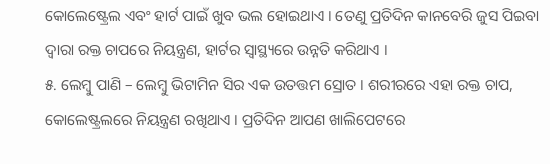କୋଲେଷ୍ଟ୍ରେଲ ଏବଂ ହାର୍ଟ ପାଇଁ ଖୁବ ଭଲ ହୋଇଥାଏ । ତେଣୁ ପ୍ରତିଦିନ କାନବେରି ଜୁସ ପିଇବା ଦ୍ୱାରା ରକ୍ତ ଚାପରେ ନିୟନ୍ତ୍ରଣ, ହାର୍ଟର ସ୍ୱାସ୍ଥ୍ୟରେ ଉନ୍ନତି କରିଥାଏ ।
୫. ଲେମ୍ବୁ ପାଣି – ଲେମ୍ବୁ ଭିଟାମିନ ସିର ଏକ ଉତତ୍ତମ ସ୍ରୋତ । ଶରୀରରେ ଏହା ରକ୍ତ ଚାପ, କୋଲେଷ୍ଟ୍ରଲରେ ନିୟନ୍ତ୍ରଣ ରଖିଥାଏ । ପ୍ରତିଦିନ ଆପଣ ଖାଲିପେଟରେ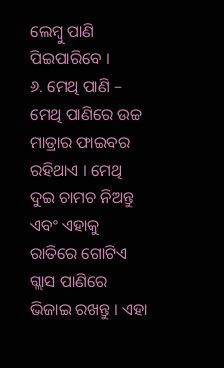ଲେମ୍ବୁ ପାଣି ପିଇପାରିବେ ।
୬. ମେଥି ପାଣି – ମେଥି ପାଣିରେ ଉଚ୍ଚ ମାତ୍ରାର ଫାଇବର ରହିଥାଏ । ମେଥି ଦୁଇ ଚାମଚ ନିଅନ୍ତୁ ଏବଂ ଏହାକୁ ରାତିରେ ଗୋଟିଏ ଗ୍ଲାସ ପାଣିରେ ଭିଜାଇ ରଖନ୍ତୁ । ଏହା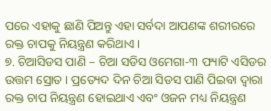ପରେ ଏହାକୁ ଛାଣି ପିଅନ୍ତୁ ଏହା ସର୍ବଦା ଆପଣଙ୍କ ଶରୀରରେ ରକ୍ତ ଚାପକୁ ନିୟନ୍ତ୍ରଣ କରିଥାଏ ।
୭. ଚିଆସିଡସ ପାଣି – ଚିଆ ସଡିସ ଓମେଗା-୩ ଫ୍ୟାଟି ଏସିଡର ଉତ୍ତମ ସ୍ରୋତ । ପ୍ରତ୍ୟେଦ ଦିନ ଚିଆ ସିଡସ ପାଣି ପିଇବା ଦ୍ୱାରା ରକ୍ତ ଚାପ ନିୟନ୍ତ୍ରଣ ହୋଇଥାଏ ଏବଂ ଓଜନ ମଧ୍ୟ ନିୟନ୍ତ୍ରଣ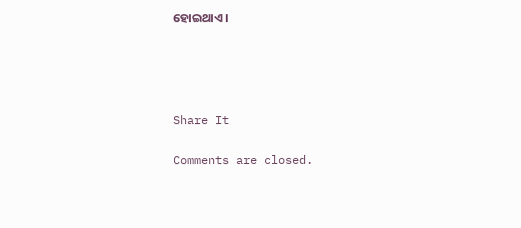ହୋଇଥାଏ ।




Share It

Comments are closed.